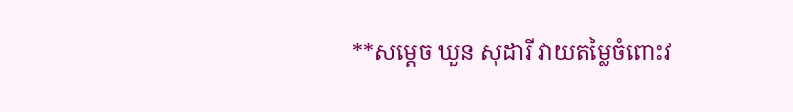**សម្ដេច ឃួន សុដារី វាយតម្លៃចំពោះវ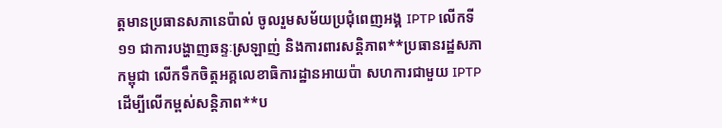ត្តមានប្រធានសភានេប៉ាល់ ចូលរួមសម័យប្រជុំពេញអង្គ IPTP លើកទី១១ ជាការបង្ហាញឆន្ទៈស្រឡាញ់ និងការពារសន្តិភាព**ប្រធានរដ្ឋសភាកម្ពុជា លើកទឹកចិត្តអគ្គលេខាធិការដ្ឋានអាយប៉ា សហការជាមួយ IPTP ដើម្បីលើកម្ពស់សន្តិភាព**ប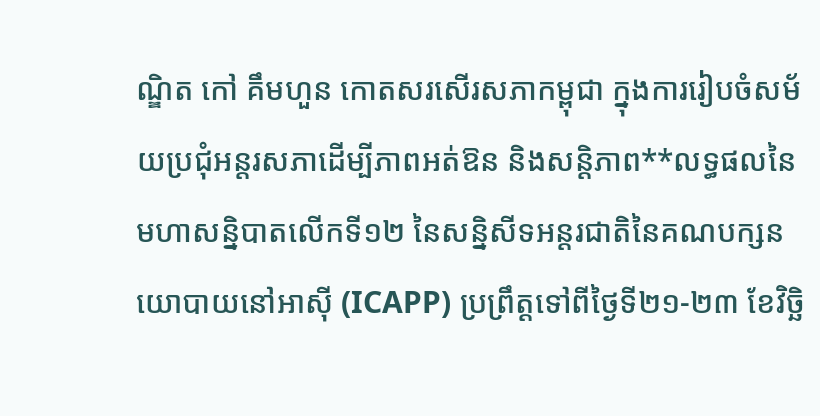ណ្ឌិត កៅ គឹមហួន កោតសរសើរសភាកម្ពុជា ក្នុងការរៀបចំសម័យប្រជុំអន្តរសភាដើម្បីភាពអត់ឱន និងសន្តិភាព**លទ្ធផលនៃមហាសន្និបាតលើកទី១២ នៃសន្និសីទអន្តរជាតិនៃគណបក្សនយោបាយនៅអាស៊ី (ICAPP) ប្រព្រឹត្ដទៅពីថ្ងៃទី២១-២៣ ខែវិច្ឆិ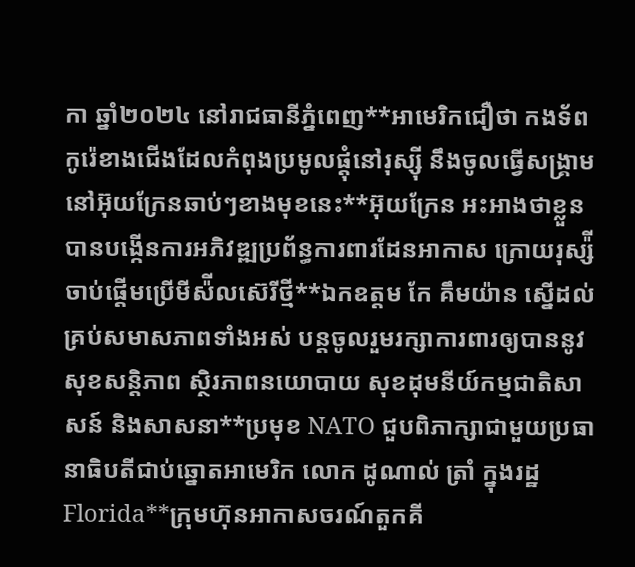កា ឆ្នាំ២០២៤ នៅរាជធានីភ្នំពេញ**អាមេរិកជឿថា កងទ័ពកូរ៉េខាងជើងដែលកំពុងប្រមូលផ្តុំនៅរុស្ស៊ី នឹងចូលធ្វើសង្គ្រាមនៅអ៊ុយក្រែនឆាប់ៗខាងមុខនេះ**អ៊ុយក្រែន អះអាងថាខ្លួនបានបង្កើនការអភិវឌ្ឍប្រព័ន្ធការពារដែនអាកាស ក្រោយរុស្ស៉ីចាប់ផ្តើមប្រើមីស៉ីលស៊េរីថ្មី**ឯកឧត្តម កែ គឹមយ៉ាន ស្នើដល់គ្រប់សមាសភាពទាំងអស់ បន្តចូលរួមរក្សាការពារឲ្យបាននូវសុខសន្តិភាព ស្ថិរភាពនយោបាយ សុខដុមនីយ៍កម្មជាតិសាសន៍ និងសាសនា**ប្រមុខ NATO ជួបពិភាក្សាជាមួយប្រធានាធិបតីជាប់ឆ្នោតអាមេរិក លោក ដូណាល់ ត្រាំ ក្នុងរដ្ឋ Florida**ក្រុមហ៊ុនអាកាសចរណ៍តួកគី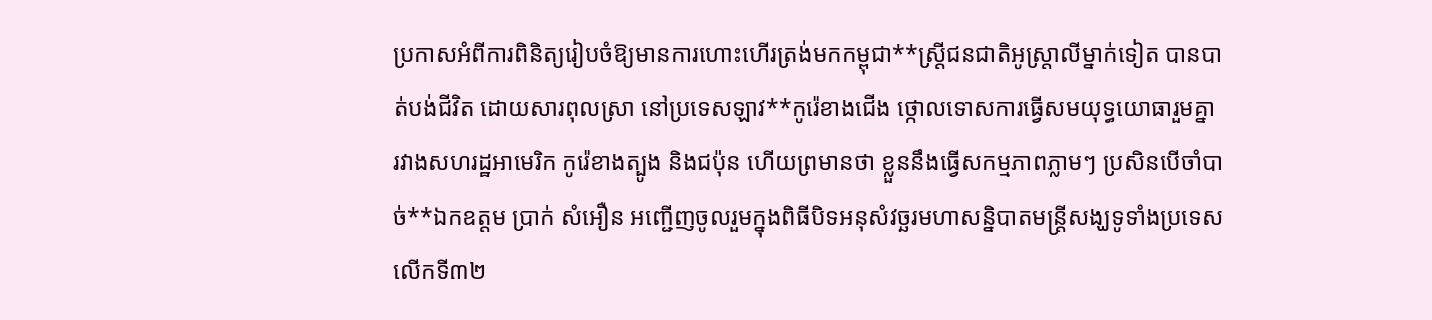ប្រកាសអំពីការពិនិត្យរៀបចំឱ្យមានការហោះហើរត្រង់មកកម្ពុជា**ស្រ្តីជនជាតិអូស្រ្តាលីម្នាក់ទៀត បានបាត់បង់ជីវិត ដោយសារពុលស្រា នៅប្រទេសឡាវ**កូរ៉េខាងជើង ថ្កោលទោសការធ្វើសមយុទ្ធយោធារួមគ្នា រវាងសហរដ្ឋអាមេរិក កូរ៉េខាងត្បូង និងជប៉ុន ហើយព្រមានថា ខ្លួននឹងធ្វើសកម្មភាពភ្លាមៗ ប្រសិនបើចាំបាច់**ឯកឧត្តម ប្រាក់ សំអឿន អញ្ជើញចូលរួមក្នុងពិធីបិទអនុសំវច្ឆរមហាសន្និបាតមន្ត្រីសង្ឃទូទាំងប្រទេសលើកទី៣២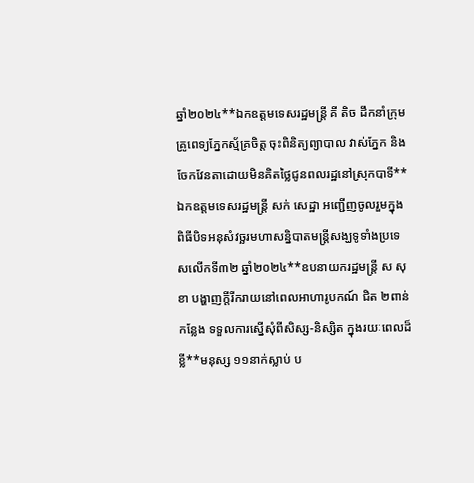ឆ្នាំ២០២៤**ឯកឧត្ដមទេសរដ្ឋមន្ដ្រី គី តិច ដឹកនាំក្រុមគ្រូពេទ្យភ្នែកស្ម័គ្រចិត្ត ចុះពិនិត្យព្យាបាល វាស់ភ្នែក និងចែកវែនតាដោយមិនគិតថ្លៃជូនពលរដ្ឋនៅស្រុកបាទី**ឯកឧត្តមទេសរដ្ឋមន្ត្រី សក់ សេដ្ឋា អញ្ជើញចូលរួមក្នុងពិធីបិទអនុសំវច្ឆរមហាសន្និបាតមន្ត្រីសង្ឃទូទាំងប្រទេសលើកទី៣២ ឆ្នាំ២០២៤**ឧបនាយករដ្ឋមន្ត្រី ស សុខា បង្ហាញក្ដីរីករាយនៅពេលអាហារូបកណ៍ ជិត ២ពាន់កន្លែង ទទួលការស្នើសុំពីសិស្ស-និស្សិត ក្នុងរយៈពេលដ៏ខ្លី**មនុស្ស ១១នាក់ស្លាប់ ប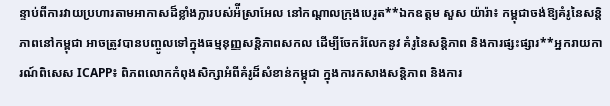ន្ទាប់ពីការវាយប្រហារតាមអាកាសដ៏ខ្លាំងក្លារបស់អ៉ីស្រាអែល នៅកណ្តាលក្រុងបេរូត**ឯកឧត្ដម សួស យ៉ារ៉ា៖ កម្ពុជាចង់ឱ្យគំរូនៃសន្តិភាពនៅកម្ពុជា អាចត្រូវបានបញ្ចូលទៅក្នុងធម្មនុញ្ញសន្តិភាពសកល ដើម្បីចែករំលែកនូវ គំរូនៃសន្តិភាព និងការផ្សះផ្សារ**អ្នករាយការណ៍ពិសេស ICAPP៖ ពិភពលោកកំពុងសិក្សាអំពីគំរូដ៏សំខាន់កម្ពុជា ក្នុងការកសាងសន្តិភាព និងការ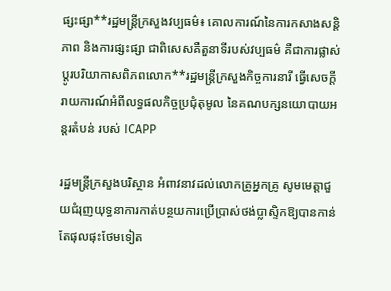ផ្សះផ្សា**រដ្ឋមន្រ្តីក្រសួងវប្បធម៌៖ គោលការណ៍នៃការកសាងសន្តិភាព និងការផ្សះផ្សា ជាពិសេសគឺតួនាទីរបស់វប្បធម៌ គឺជាការផ្លាស់ប្ដូរបរិយាកាសពិភពលោក**រដ្ឋមន្រ្តីក្រសួងកិច្ចការនារី ធ្វើសេចក្តីរាយការណ៍អំពីលទ្ធផលកិច្ចប្រជុំតុមូល នៃគណបក្សនយោបាយអន្តរតំបន់ របស់ ICAPP

រដ្ឋមន្ត្រីក្រសួងបរិស្ថាន អំពាវនាវដល់លោកគ្រូអ្នកគ្រូ សូមមេត្តាជួយជំរុញយុទ្ធនាការកាត់បន្ថយការប្រើប្រាស់ថង់ប្លាស្ទិកឱ្យបានកាន់តែផុលផុះថែមទៀត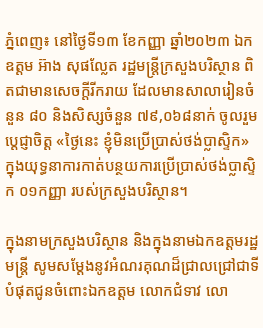ភ្នំពេញ៖ នៅថ្ងៃទី១៣ ខែកញ្ញា ឆ្នាំ២០២៣ ឯកឧត្តម អ៊ាង សុផលែ្លត រដ្ឋមន្ត្រីក្រសួងបរិស្ថាន ពិតជាមានសេចក្តីរីករាយ ដែលមានសាលារៀនចំនួន ៨០ និងសិស្សចំនួន ៧៩,០៦៨នាក់ ចូលរួមប្តេជ្ញាចិត្ត «ថ្ងៃនេះ ខ្ញុំមិនប្រើប្រាស់ថង់ប្លាស្ទិក» ក្នុងយុទ្ធនាការកាត់បន្ថយការប្រើប្រាស់ថង់ប្លាស្ទិក ០១កញ្ញា របស់ក្រសួងបរិស្ថាន។

ក្នុងនាមក្រសួងបរិស្ថាន និងក្នុងនាមឯកឧត្តមរដ្ឋមន្ត្រី សូមសម្តែងនូវអំណរគុណដ៏ជ្រាលជ្រៅជាទីបំផុតជូនចំពោះឯកឧត្តម លោកជំទាវ លោ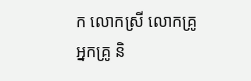ក លោកស្រី លោកគ្រូ អ្នកគ្រូ និ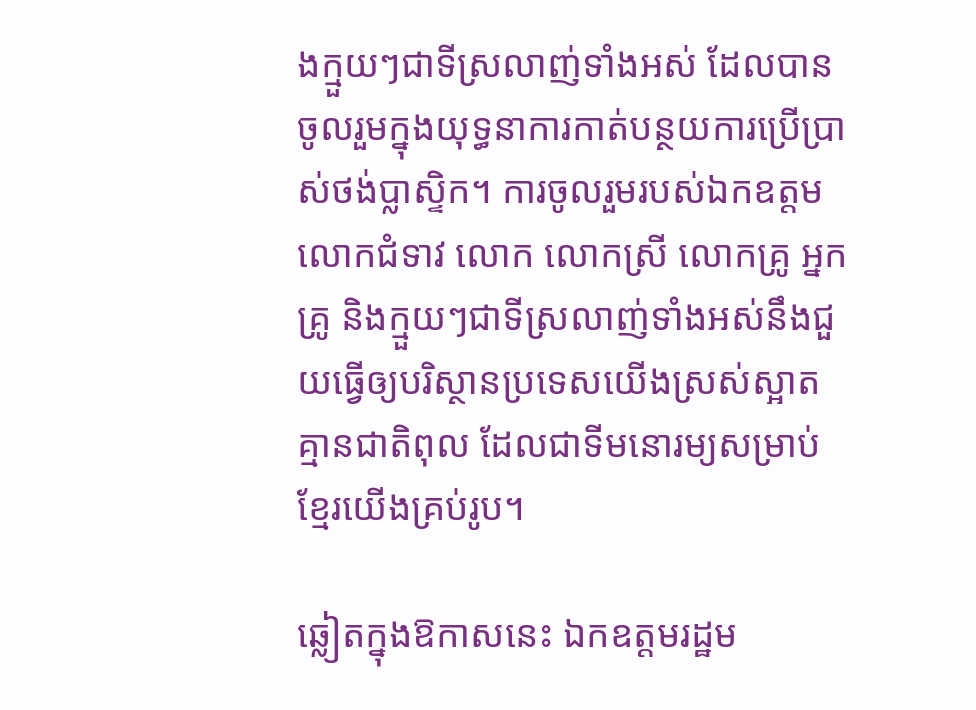ងក្មួយៗជាទីស្រលាញ់ទាំងអស់ ដែលបានចូលរួមក្នុងយុទ្ធនាការកាត់បន្ថយការប្រើប្រាស់ថង់ប្លាស្ទិក។ ការចូលរួមរបស់ឯកឧត្តម លោកជំទាវ លោក លោកស្រី លោកគ្រូ អ្នកគ្រូ និងក្មួយៗជាទីស្រលាញ់ទាំងអស់នឹងជួយធ្វើឲ្យបរិស្ថានប្រទេសយើងស្រស់ស្អាត គ្មានជាតិពុល ដែលជាទីមនោរម្យសម្រាប់ខ្មែរយើងគ្រប់រូប។

ឆ្លៀតក្នុងឱកាសនេះ ឯកឧត្តមរដ្ឋម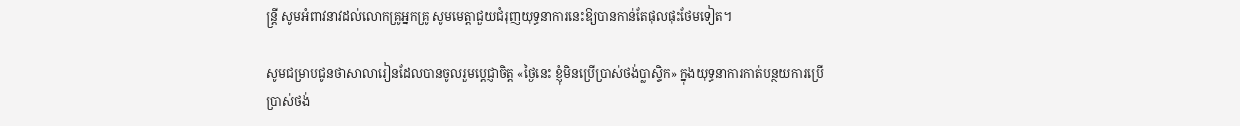ន្ត្រី សូមអំពាវនាវដល់លោកគ្រូអ្នកគ្រូ សូមមេត្តាជួយជំរុញយុទ្ធនាការនេះឱ្យបានកាន់តែផុលផុះថែមទៀត។

សូមជម្រាបជូនថាសាលារៀនដែលបានចូលរួមប្តេជ្ញាចិត្ត «ថ្ងៃនេះ ខ្ញុំមិនប្រើប្រាស់ថង់ប្លាស្ទិក» ក្នុងយុទ្ធនាការកាត់បន្ថយការប្រើប្រាស់ថង់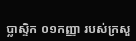ប្លាស្ទិក ០១កញ្ញា របស់ក្រសួ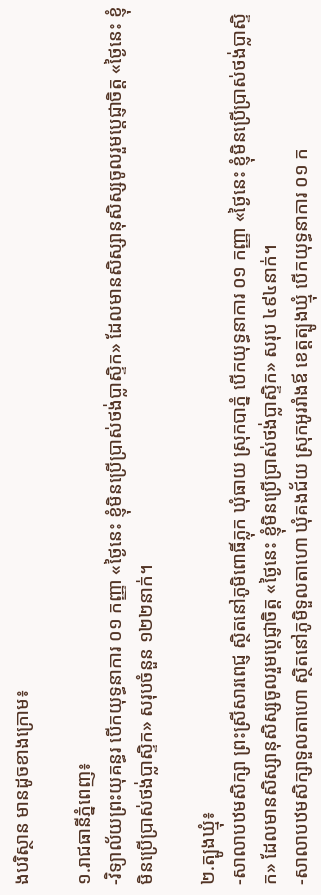ងបរិស្ថាន មានដូចខាងក្រោម៖

១.រាជធានីភ្នំពេញ៖
-វិទ្យាល័យព្រះយុគន្ធរ បើកយុទ្ធនាការ ០១ កញ្ញា «ថ្ងៃនេះ ខ្ញុំមិនប្រើប្រាស់ថង់ប្លាស្ទិក» ដែលមានសិស្សានុសិស្សចូលរួមប្តេជ្ញាចិត្ត «ថ្ងៃនេះ ខ្ញុំមិនប្រើប្រាស់ថង់ប្លាស្ទិក» សរុបចំនួន ១២២នាក់។

២.ត្បូងឃ្មុំ៖
-សាលាបឋមសិក្សា ព្រះស្រីសារពេជ្ញ ស្ថិតនៅភូមិពោធិ៍ភ្លុក ឃុំធាយ ស្រុកបាភ្នំ បើកយុទ្ធនាការ ០១ កញ្ញា «ថ្ងៃនេះ ខ្ញុំមិនប្រើប្រាស់ថង់ប្លាស្ទិក» ដែលមានសិស្សានុសិស្សចូលរួមប្តេជ្ញាចិត្ត «ថ្ងៃនេះ ខ្ញុំមិនប្រើប្រាស់ថង់ប្លាស្ទិក» សរុប ៤៩៤នាក់។
-សាលាបឋមសិក្សាទួលតាហោ ស្ថិតនៅភូមិទួលតាហោ ឃុំគងជ័យ ស្រុកអូររាំងឪ ខេត្តត្បូងឃ្មុំ បើកយុទ្ធនាការ ០១ ក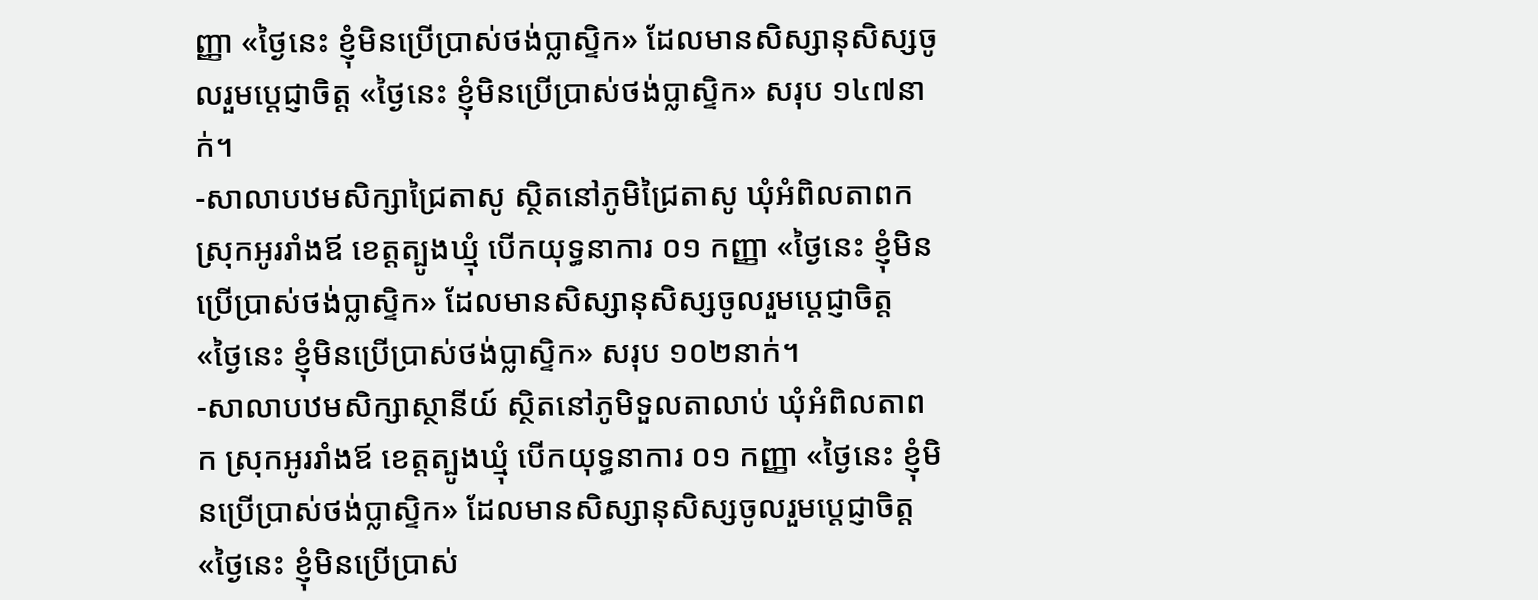ញ្ញា «ថ្ងៃនេះ ខ្ញុំមិនប្រើប្រាស់ថង់ប្លាស្ទិក» ដែលមានសិស្សានុសិស្សចូលរួមប្តេជ្ញាចិត្ត «ថ្ងៃនេះ ខ្ញុំមិនប្រើប្រាស់ថង់ប្លាស្ទិក» សរុប ១៤៧នាក់។
-សាលាបឋមសិក្សាជ្រៃតាសូ ស្ថិតនៅភូមិជ្រៃតាសូ ឃុំអំពិលតាពក ស្រុកអូររាំងឪ ខេត្តត្បូងឃ្មុំ បើកយុទ្ធនាការ ០១ កញ្ញា «ថ្ងៃនេះ ខ្ញុំមិនប្រើប្រាស់ថង់ប្លាស្ទិក» ដែលមានសិស្សានុសិស្សចូលរួមប្តេជ្ញាចិត្ត «ថ្ងៃនេះ ខ្ញុំមិនប្រើប្រាស់ថង់ប្លាស្ទិក» សរុប ១០២នាក់។
-សាលាបឋមសិក្សាស្ថានីយ៍ ស្ថិតនៅភូមិទួលតាលាប់ ឃុំអំពិលតាពក ស្រុកអូររាំងឪ ខេត្តត្បូងឃ្មុំ បើកយុទ្ធនាការ ០១ កញ្ញា «ថ្ងៃនេះ ខ្ញុំមិនប្រើប្រាស់ថង់ប្លាស្ទិក» ដែលមានសិស្សានុសិស្សចូលរួមប្តេជ្ញាចិត្ត «ថ្ងៃនេះ ខ្ញុំមិនប្រើប្រាស់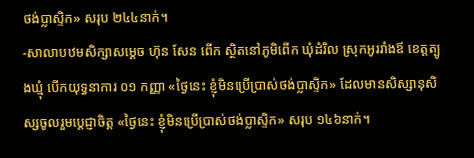ថង់ប្លាស្ទិក» សរុប ២៤៤នាក់។
-សាលាបឋមសិក្សាសម្ដេច ហ៊ុន សែន ពើក ស្ថិតនៅភូមិពើក ឃុំដំរិល ស្រុកអូររាំងឪ ខេត្តត្បូងឃ្មុំ បើកយុទ្ធនាការ ០១ កញ្ញា «ថ្ងៃនេះ ខ្ញុំមិនប្រើប្រាស់ថង់ប្លាស្ទិក» ដែលមានសិស្សានុសិស្សចូលរួមប្តេជ្ញាចិត្ត «ថ្ងៃនេះ ខ្ញុំមិនប្រើប្រាស់ថង់ប្លាស្ទិក» សរុប ១៤៦នាក់។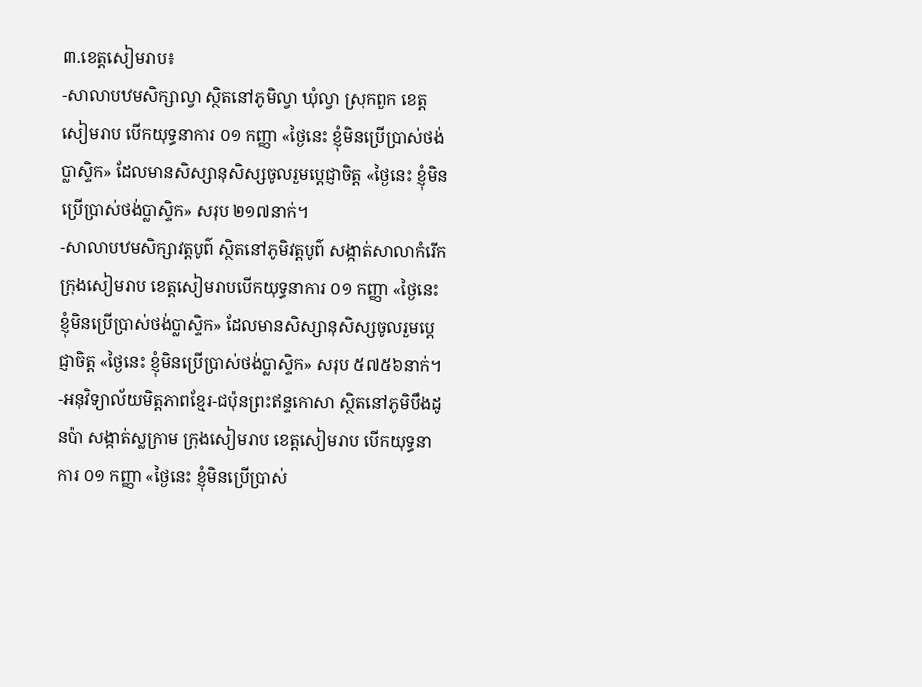៣.ខេត្តសៀមរាប៖
-សាលាបឋមសិក្សាល្វា ស្ថិតនៅភូមិល្វា ឃុំល្វា ស្រុកពួក ខេត្តសៀមរាប បើកយុទ្ធនាការ ០១ កញ្ញា «ថ្ងៃនេះ ខ្ញុំមិនប្រើប្រាស់ថង់ប្លាស្ទិក» ដែលមានសិស្សានុសិស្សចូលរួមប្តេជ្ញាចិត្ត «ថ្ងៃនេះ ខ្ញុំមិនប្រើប្រាស់ថង់ប្លាស្ទិក» សរុប ២១៧នាក់។
-សាលាបឋមសិក្សាវត្តបូព៌ ស្ថិតនៅភូមិវត្តបូព៌ សង្កាត់សាលាកំរើក ក្រុងសៀមរាប ខេត្តសៀមរាបបើកយុទ្ធនាការ ០១ កញ្ញា «ថ្ងៃនេះ ខ្ញុំមិនប្រើប្រាស់ថង់ប្លាស្ទិក» ដែលមានសិស្សានុសិស្សចូលរួមប្តេជ្ញាចិត្ត «ថ្ងៃនេះ ខ្ញុំមិនប្រើប្រាស់ថង់ប្លាស្ទិក» សរុប ៥៧៥៦នាក់។
-អនុវិទ្យាល័យមិត្តភាពខ្មែរ-ជប៉ុនព្រះឥន្ទកោសា ស្ថិតនៅភូមិបឹងដូនប៉ា សង្កាត់ស្លក្រាម ក្រុងសៀមរាប ខេត្តសៀមរាប បើកយុទ្ធនាការ ០១ កញ្ញា «ថ្ងៃនេះ ខ្ញុំមិនប្រើប្រាស់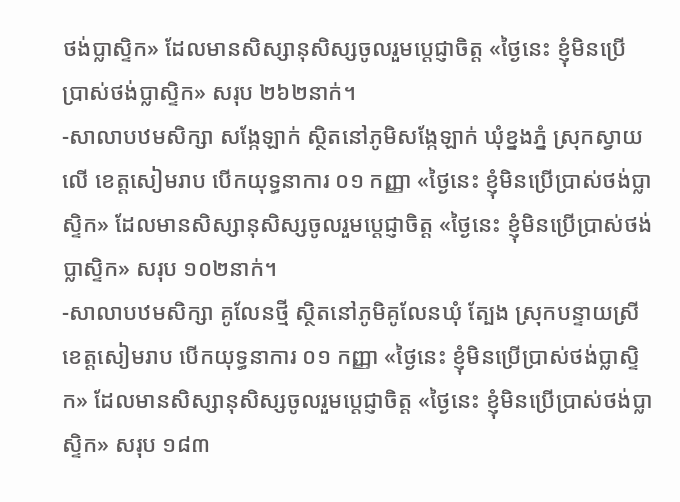ថង់ប្លាស្ទិក» ដែលមានសិស្សានុសិស្សចូលរួមប្តេជ្ញាចិត្ត «ថ្ងៃនេះ ខ្ញុំមិនប្រើប្រាស់ថង់ប្លាស្ទិក» សរុប ២៦២នាក់។
-សាលាបឋមសិក្សា សង្កែឡាក់ ស្ថិតនៅភូមិសង្កែឡាក់ ឃុំខ្នងភ្នំ ស្រុកស្វាយលើ ខេត្តសៀមរាប បើកយុទ្ធនាការ ០១ កញ្ញា «ថ្ងៃនេះ ខ្ញុំមិនប្រើប្រាស់ថង់ប្លាស្ទិក» ដែលមានសិស្សានុសិស្សចូលរួមប្តេជ្ញាចិត្ត «ថ្ងៃនេះ ខ្ញុំមិនប្រើប្រាស់ថង់ប្លាស្ទិក» សរុប ១០២នាក់។
-សាលាបឋមសិក្សា គូលែនថ្មី ស្ថិតនៅភូមិគូលែនឃុំ ត្បែង ស្រុកបន្ទាយស្រី ខេត្តសៀមរាប បើកយុទ្ធនាការ ០១ កញ្ញា «ថ្ងៃនេះ ខ្ញុំមិនប្រើប្រាស់ថង់ប្លាស្ទិក» ដែលមានសិស្សានុសិស្សចូលរួមប្តេជ្ញាចិត្ត «ថ្ងៃនេះ ខ្ញុំមិនប្រើប្រាស់ថង់ប្លាស្ទិក» សរុប ១៨៣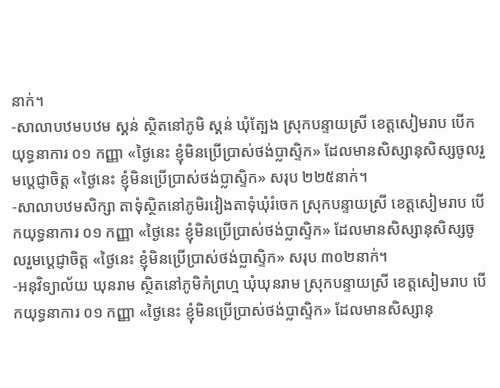នាក់។
-សាលាបឋមបឋម ស្គន់ ស្ថិតនៅភូមិ ស្គន់ ឃុំត្បែង ស្រុកបន្ទាយស្រី ខេត្តសៀមរាប បើកយុទ្ធនាការ ០១ កញ្ញា «ថ្ងៃនេះ ខ្ញុំមិនប្រើប្រាស់ថង់ប្លាស្ទិក» ដែលមានសិស្សានុសិស្សចូលរួមប្តេជ្ញាចិត្ត «ថ្ងៃនេះ ខ្ញុំមិនប្រើប្រាស់ថង់ប្លាស្ទិក» សរុប ២២៥នាក់។
-សាលាបឋមសិក្សា តាទុំស្ថិតនៅភូមិរវៀងតាទុំឃុំរំចេក ស្រុកបន្ទាយស្រី ខេត្តសៀមរាប បើកយុទ្ធនាការ ០១ កញ្ញា «ថ្ងៃនេះ ខ្ញុំមិនប្រើប្រាស់ថង់ប្លាស្ទិក» ដែលមានសិស្សានុសិស្សចូលរួមប្តេជ្ញាចិត្ត «ថ្ងៃនេះ ខ្ញុំមិនប្រើប្រាស់ថង់ប្លាស្ទិក» សរុប ៣០២នាក់។
-អនុវិទ្យាល័យ ឃុនរាម ស្ថិតនៅភូមិកំព្រហ្ម ឃុំឃុនរាម ស្រុកបន្ទាយស្រី ខេត្តសៀមរាប បើកយុទ្ធនាការ ០១ កញ្ញា «ថ្ងៃនេះ ខ្ញុំមិនប្រើប្រាស់ថង់ប្លាស្ទិក» ដែលមានសិស្សានុ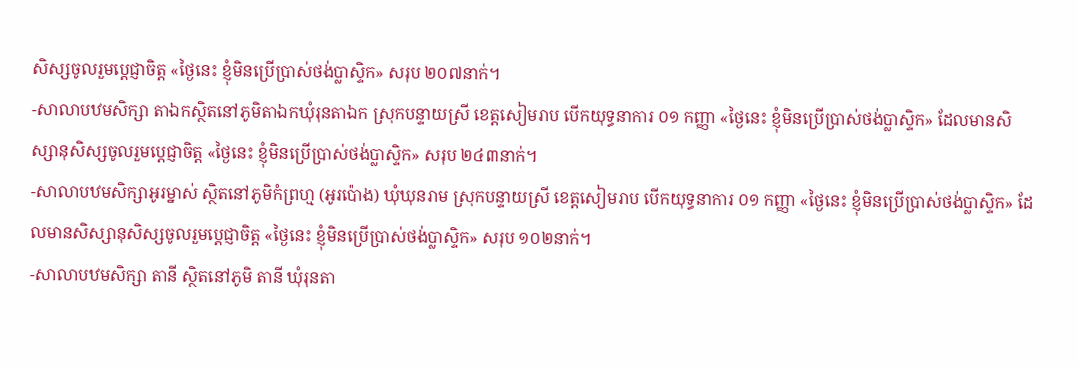សិស្សចូលរួមប្តេជ្ញាចិត្ត «ថ្ងៃនេះ ខ្ញុំមិនប្រើប្រាស់ថង់ប្លាស្ទិក» សរុប ២០៧នាក់។
-សាលាបឋមសិក្សា តាឯកស្ថិតនៅភូមិតាឯកឃុំរុនតាឯក ស្រុកបន្ទាយស្រី ខេត្តសៀមរាប បើកយុទ្ធនាការ ០១ កញ្ញា «ថ្ងៃនេះ ខ្ញុំមិនប្រើប្រាស់ថង់ប្លាស្ទិក» ដែលមានសិស្សានុសិស្សចូលរួមប្តេជ្ញាចិត្ត «ថ្ងៃនេះ ខ្ញុំមិនប្រើប្រាស់ថង់ប្លាស្ទិក» សរុប ២៤៣នាក់។
-សាលាបឋមសិក្សាអូរម្នាស់ ស្ថិតនៅភូមិកំព្រហ្ម (អូរប៉ោង) ឃុំឃុនរាម ស្រុកបន្ទាយស្រី ខេត្តសៀមរាប បើកយុទ្ធនាការ ០១ កញ្ញា «ថ្ងៃនេះ ខ្ញុំមិនប្រើប្រាស់ថង់ប្លាស្ទិក» ដែលមានសិស្សានុសិស្សចូលរួមប្តេជ្ញាចិត្ត «ថ្ងៃនេះ ខ្ញុំមិនប្រើប្រាស់ថង់ប្លាស្ទិក» សរុប ១០២នាក់។
-សាលាបឋមសិក្សា តានី ស្ថិតនៅភូមិ តានី ឃុំរុនតា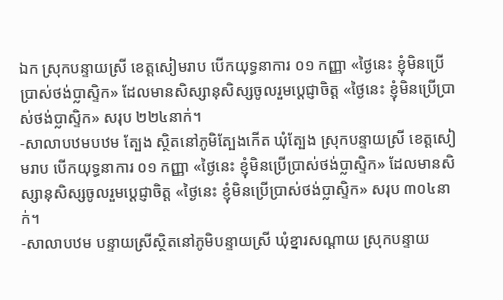ឯក ស្រុកបន្ទាយស្រី ខេត្តសៀមរាប បើកយុទ្ធនាការ ០១ កញ្ញា «ថ្ងៃនេះ ខ្ញុំមិនប្រើប្រាស់ថង់ប្លាស្ទិក» ដែលមានសិស្សានុសិស្សចូលរួមប្តេជ្ញាចិត្ត «ថ្ងៃនេះ ខ្ញុំមិនប្រើប្រាស់ថង់ប្លាស្ទិក» សរុប ២២៤នាក់។
-សាលាបឋមបឋម ត្បែង ស្ថិតនៅភូមិត្បែងកើត ឃុំត្បែង ស្រុកបន្ទាយស្រី ខេត្តសៀមរាប បើកយុទ្ធនាការ ០១ កញ្ញា «ថ្ងៃនេះ ខ្ញុំមិនប្រើប្រាស់ថង់ប្លាស្ទិក» ដែលមានសិស្សានុសិស្សចូលរួមប្តេជ្ញាចិត្ត «ថ្ងៃនេះ ខ្ញុំមិនប្រើប្រាស់ថង់ប្លាស្ទិក» សរុប ៣០៤នាក់។
-សាលាបឋម បន្ទាយស្រីស្ថិតនៅភូមិបន្ទាយស្រី ឃុំខ្នារសណ្តាយ ស្រុកបន្ទាយ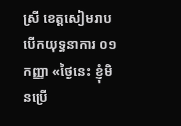ស្រី ខេត្តសៀមរាប បើកយុទ្ធនាការ ០១ កញ្ញា «ថ្ងៃនេះ ខ្ញុំមិនប្រើ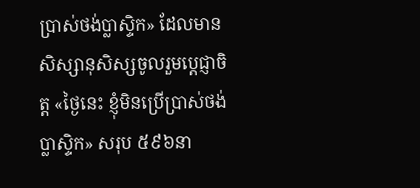ប្រាស់ថង់ប្លាស្ទិក» ដែលមានសិស្សានុសិស្សចូលរួមប្តេជ្ញាចិត្ត «ថ្ងៃនេះ ខ្ញុំមិនប្រើប្រាស់ថង់ប្លាស្ទិក» សរុប ៥៩៦នា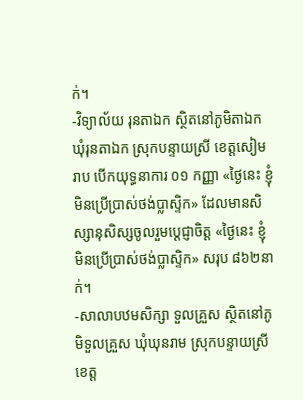ក់។
-វិទ្យាល័យ រុនតាឯក ស្ថិតនៅភូមិតាឯក ឃុំរុនតាឯក ស្រុកបន្ទាយស្រី ខេត្តសៀមរាប បើកយុទ្ធនាការ ០១ កញ្ញា «ថ្ងៃនេះ ខ្ញុំមិនប្រើប្រាស់ថង់ប្លាស្ទិក» ដែលមានសិស្សានុសិស្សចូលរួមប្តេជ្ញាចិត្ត «ថ្ងៃនេះ ខ្ញុំមិនប្រើប្រាស់ថង់ប្លាស្ទិក» សរុប ៨៦២នាក់។
-សាលាបឋមសិក្សា ទួលគ្រួស ស្ថិតនៅភូមិទួលគ្រួស ឃុំឃុនរាម ស្រុកបន្ទាយស្រី ខេត្ត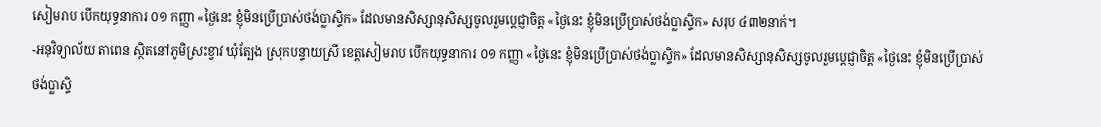សៀមរាប បើកយុទ្ធនាការ ០១ កញ្ញា «ថ្ងៃនេះ ខ្ញុំមិនប្រើប្រាស់ថង់ប្លាស្ទិក» ដែលមានសិស្សានុសិស្សចូលរួមប្តេជ្ញាចិត្ត «ថ្ងៃនេះ ខ្ញុំមិនប្រើប្រាស់ថង់ប្លាស្ទិក» សរុប ៤៣២នាក់។
-អនុវិទ្យាល័យ តាពេន ស្ថិតនៅភូមិស្រះខ្វាវ ឃុំត្បែង ស្រុកបន្ទាយស្រី ខេត្តសៀមរាប បើកយុទ្ធនាការ ០១ កញ្ញា «ថ្ងៃនេះ ខ្ញុំមិនប្រើប្រាស់ថង់ប្លាស្ទិក» ដែលមានសិស្សានុសិស្សចូលរួមប្តេជ្ញាចិត្ត «ថ្ងៃនេះ ខ្ញុំមិនប្រើប្រាស់ថង់ប្លាស្ទិ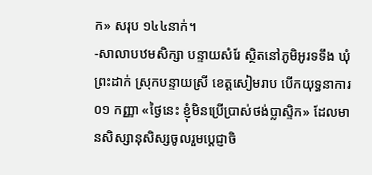ក» សរុប ១៤៤នាក់។
-សាលាបឋមសិក្សា បន្ទាយសំរែ ស្ថិតនៅភូមិអូរទទឹង ឃុំ ព្រះដាក់ ស្រុកបន្ទាយស្រី ខេត្តសៀមរាប បើកយុទ្ធនាការ ០១ កញ្ញា «ថ្ងៃនេះ ខ្ញុំមិនប្រើប្រាស់ថង់ប្លាស្ទិក» ដែលមានសិស្សានុសិស្សចូលរួមប្តេជ្ញាចិ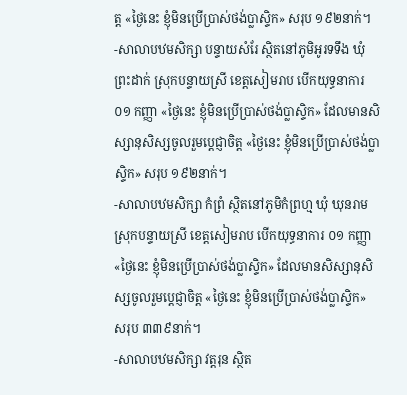ត្ត «ថ្ងៃនេះ ខ្ញុំមិនប្រើប្រាស់ថង់ប្លាស្ទិក» សរុប ១៩២នាក់។
-សាលាបឋមសិក្សា បន្ទាយសំរែ ស្ថិតនៅភូមិអូរទទឹង ឃុំ ព្រះដាក់ ស្រុកបន្ទាយស្រី ខេត្តសៀមរាប បើកយុទ្ធនាការ ០១ កញ្ញា «ថ្ងៃនេះ ខ្ញុំមិនប្រើប្រាស់ថង់ប្លាស្ទិក» ដែលមានសិស្សានុសិស្សចូលរួមប្តេជ្ញាចិត្ត «ថ្ងៃនេះ ខ្ញុំមិនប្រើប្រាស់ថង់ប្លាស្ទិក» សរុប ១៩២នាក់។
-សាលាបឋមសិក្សា កំព្រំ ស្ថិតនៅភូមិកំព្រហ្ម ឃុំ ឃុនរាម ស្រុកបន្ទាយស្រី ខេត្តសៀមរាប បើកយុទ្ធនាការ ០១ កញ្ញា «ថ្ងៃនេះ ខ្ញុំមិនប្រើប្រាស់ថង់ប្លាស្ទិក» ដែលមានសិស្សានុសិស្សចូលរួមប្តេជ្ញាចិត្ត «ថ្ងៃនេះ ខ្ញុំមិនប្រើប្រាស់ថង់ប្លាស្ទិក» សរុប ៣៣៩នាក់។
-សាលាបឋមសិក្សា វត្តរុន ស្ថិត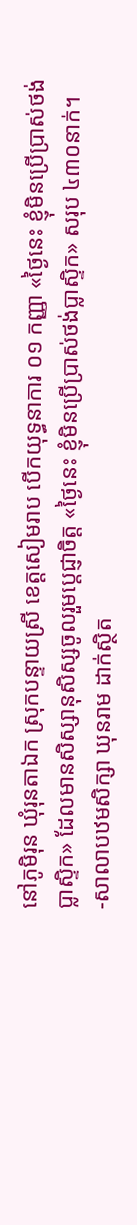នៅភូមិរុន ឃុំរុនតាឯក ស្រុកបន្ទាយស្រី ខេត្តសៀមរាប បើកយុទ្ធនាការ ០១ កញ្ញា «ថ្ងៃនេះ ខ្ញុំមិនប្រើប្រាស់ថង់ប្លាស្ទិក» ដែលមានសិស្សានុសិស្សចូលរួមប្តេជ្ញាចិត្ត «ថ្ងៃនេះ ខ្ញុំមិនប្រើប្រាស់ថង់ប្លាស្ទិក» សរុប ៤៣០នាក់។
-សាលាបឋមសិក្សា ឃុនរាម ដាក់ស្ថិត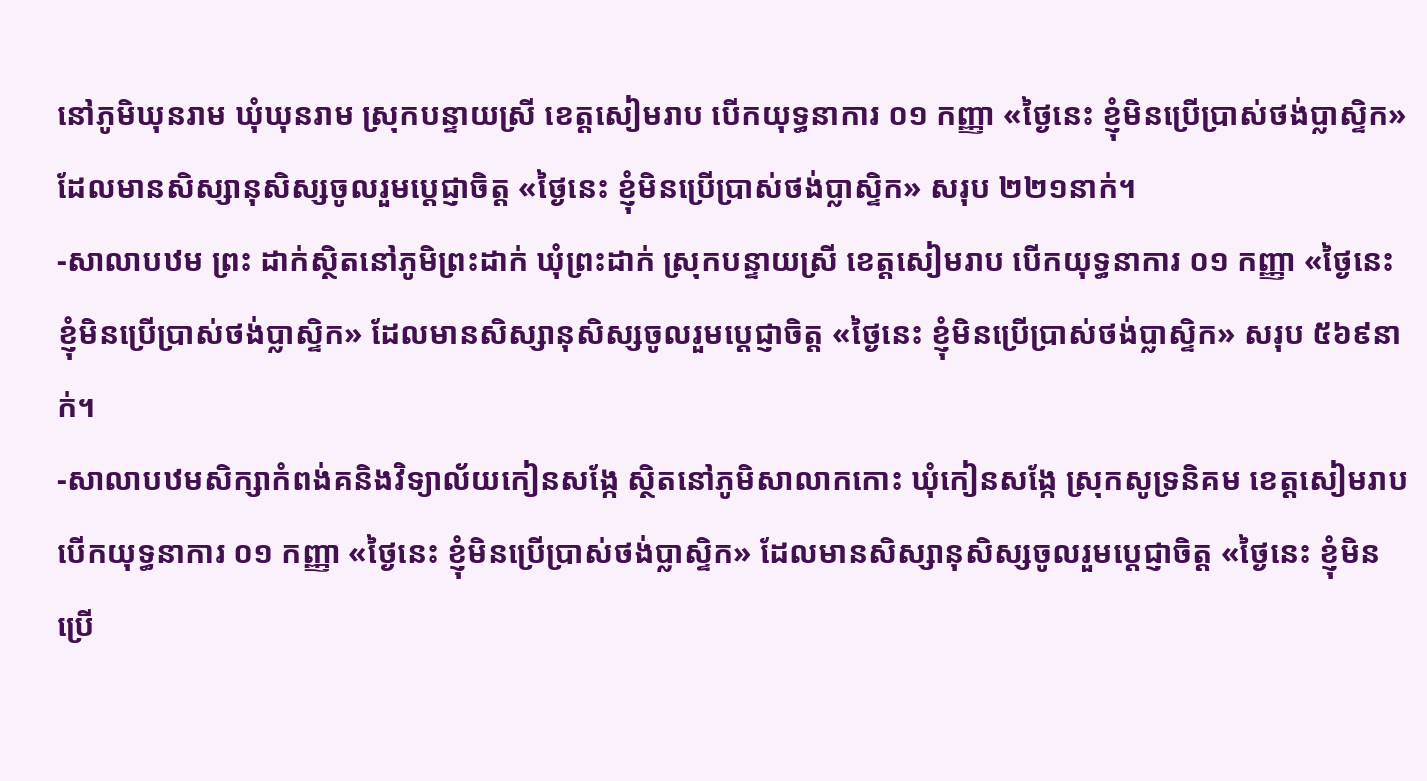នៅភូមិឃុនរាម ឃុំឃុនរាម ស្រុកបន្ទាយស្រី ខេត្តសៀមរាប បើកយុទ្ធនាការ ០១ កញ្ញា «ថ្ងៃនេះ ខ្ញុំមិនប្រើប្រាស់ថង់ប្លាស្ទិក» ដែលមានសិស្សានុសិស្សចូលរួមប្តេជ្ញាចិត្ត «ថ្ងៃនេះ ខ្ញុំមិនប្រើប្រាស់ថង់ប្លាស្ទិក» សរុប ២២១នាក់។
-សាលាបឋម ព្រះ ដាក់ស្ថិតនៅភូមិព្រះដាក់ ឃុំព្រះដាក់ ស្រុកបន្ទាយស្រី ខេត្តសៀមរាប បើកយុទ្ធនាការ ០១ កញ្ញា «ថ្ងៃនេះ ខ្ញុំមិនប្រើប្រាស់ថង់ប្លាស្ទិក» ដែលមានសិស្សានុសិស្សចូលរួមប្តេជ្ញាចិត្ត «ថ្ងៃនេះ ខ្ញុំមិនប្រើប្រាស់ថង់ប្លាស្ទិក» សរុប ៥៦៩នាក់។
-សាលាបឋមសិក្សាកំពង់គនិងវិទ្យាល័យកៀនសង្កែ ស្ថិតនៅភូមិសាលាកកោះ ឃុំកៀនសង្កែ ស្រុកសូទ្រនិគម ខេត្តសៀមរាប បើកយុទ្ធនាការ ០១ កញ្ញា «ថ្ងៃនេះ ខ្ញុំមិនប្រើប្រាស់ថង់ប្លាស្ទិក» ដែលមានសិស្សានុសិស្សចូលរួមប្តេជ្ញាចិត្ត «ថ្ងៃនេះ ខ្ញុំមិនប្រើ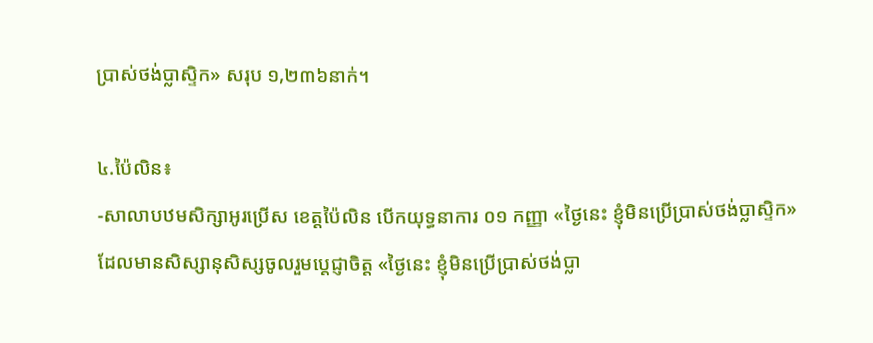ប្រាស់ថង់ប្លាស្ទិក» សរុប ១,២៣៦នាក់។

៤.ប៉ៃលិន៖
-សាលាបឋមសិក្សាអូរប្រើស ខេត្តប៉ៃលិន បើកយុទ្ធនាការ ០១ កញ្ញា «ថ្ងៃនេះ ខ្ញុំមិនប្រើប្រាស់ថង់ប្លាស្ទិក» ដែលមានសិស្សានុសិស្សចូលរួមប្តេជ្ញាចិត្ត «ថ្ងៃនេះ ខ្ញុំមិនប្រើប្រាស់ថង់ប្លា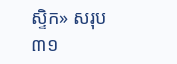ស្ទិក» សរុប ៣១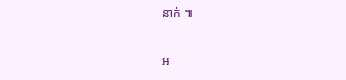នាក់ ៕

អ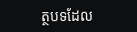ត្ថបទដែល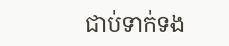ជាប់ទាក់ទង